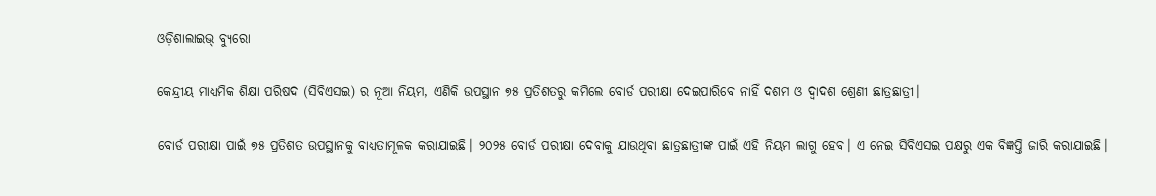ଓଡ଼ିଶାଲାଇଭ୍ ବ୍ୟୁରୋ

କେନ୍ଦ୍ରୀୟ ମାଧ୍ୟମିକ ଶିକ୍ଷା ପରିଷଦ (ସିବିଏସଇ) ର ନୂଆ ନିୟମ, ଏଣିକି ଉପସ୍ଥାନ ୭୫ ପ୍ରତିଶତରୁ କମିଲେ ବୋର୍ଡ ପରୀକ୍ଷା ଦେଇପାରିବେ ନାହିଁ ଦଶମ ଓ ଦ୍ଵାଦଶ ଶ୍ରେଣୀ ଛାତ୍ରଛାତ୍ରୀ।

ବୋର୍ଡ ପରୀକ୍ଷା ପାଇଁ ୭୫ ପ୍ରତିଶତ ଉପସ୍ଥାନକୁ ବାଧ୍ୟତାମୂଳକ କରାଯାଇଛି। ୨୦୨୫ ବୋର୍ଡ ପରୀକ୍ଷା ଦେବାକୁ ଯାଉଥିବା ଛାତ୍ରଛାତ୍ରୀଙ୍କ ପାଇଁ ଏହି ନିୟମ ଲାଗୁ ହେବ। ଏ ନେଇ ସିବିଏସଇ ପକ୍ଷରୁ ଏକ ବିଜ୍ଞପ୍ତି ଜାରି କରାଯାଇଛି।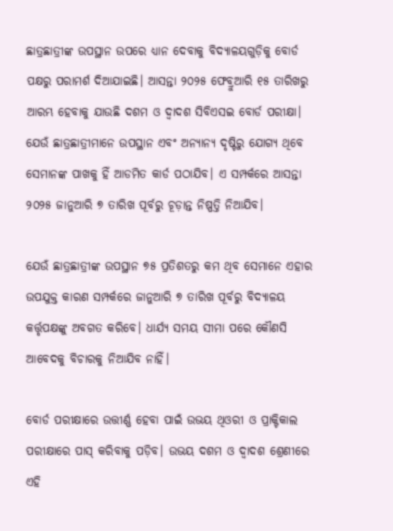ଛାତ୍ରଛାତ୍ରୀଙ୍କ ଉପସ୍ଥାନ ଉପରେ ଧ୍ୟାନ ଦେବାକୁ ବିଦ୍ୟାଳୟଗୁଡ଼ିକୁ ବୋର୍ଡ ପକ୍ଷରୁ ପରାମର୍ଶ ଦିଆଯାଇଛି। ଆସନ୍ତା ୨୦୨୫ ଫେବ୍ରୁଆରି ୧୫ ତାରିଖରୁ ଆରମ୍ଭ ହେବାକୁ ଯାଉଛି ଦଶମ ଓ ଦ୍ଵାଦଶ ସିବିଏସଇ ବୋର୍ଡ ପରୀକ୍ଷା। ଯେଉଁ ଛାତ୍ରଛାତ୍ରୀମାନେ ଉପସ୍ଥାନ ଏବଂ ଅନ୍ୟାନ୍ୟ ଦୃଷ୍ଟିରୁ ଯୋଗ୍ୟ ଥିବେ ସେମାନଙ୍କ ପାଖକୁ ହିଁ ଆଡମିତ କାର୍ଡ ପଠାଯିବ। ଏ ସମ୍ପର୍କରେ ଆସନ୍ତା ୨୦୨୫ ଜାନୁଆରି ୭ ତାରିଖ ପୂର୍ବରୁ ଚୂଡ଼ାନ୍ତ ନିଷ୍ପତ୍ତି ନିଆଯିବ।

ଯେଉଁ ଛାତ୍ରଛାତ୍ରୀଙ୍କ ଉପସ୍ଥାନ ୭୫ ପ୍ରତିଶତରୁ କମ ଥିବ ସେମାନେ ଏହାର ଉପଯୁକ୍ତ କାରଣ ସମ୍ପର୍କରେ ଜାନୁଆରି ୭ ତାରିଖ ପୂର୍ବରୁ ବିଦ୍ୟାଳୟ କର୍ତ୍ତୃପକ୍ଷଙ୍କୁ ଅବଗତ କରିବେ। ଧାର୍ଯ୍ୟ ସମୟ ସୀମା ପରେ କୌଣସି ଆବେଦକୁ ବିଚାରକୁ ନିଆଯିବ ନାହିଁ।

ବୋର୍ଡ ପରୀକ୍ଷାରେ ଉତ୍ତୀର୍ଣ୍ଣ ହେବା ପାଇଁ ଉଭୟ ଥିଓରୀ ଓ ପ୍ରାକ୍ଟିକାଲ ପରୀକ୍ଷାରେ ପାସ୍ କରିବାକୁ ପଡ଼ିବ। ଉଭୟ ଦଶମ ଓ ଦ୍ଵାଦଶ ଶ୍ରେଣୀରେ ଏହି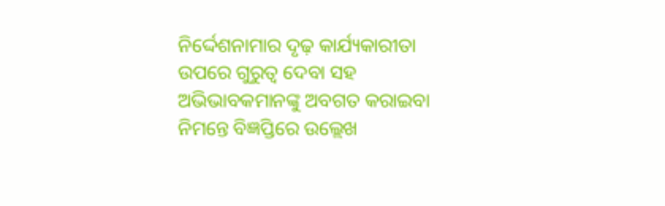ନିର୍ଦ୍ଦେଶନାମାର ଦୃଢ଼ କାର୍ଯ୍ୟକାରୀତା ଉପରେ ଗୁରୁତ୍ଵ ଦେବା ସହ ଅଭିଭାବକମାନଙ୍କୁ ଅବଗତ କରାଇବା ନିମନ୍ତେ ବିଜ୍ଞପ୍ତିରେ ଉଲ୍ଲେଖ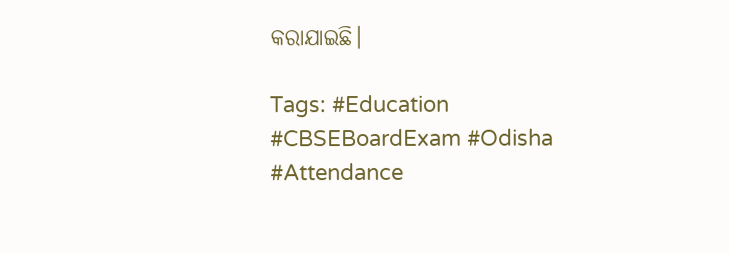କରାଯାଇଛି।

Tags: #Education #CBSEBoardExam #Odisha #Attendance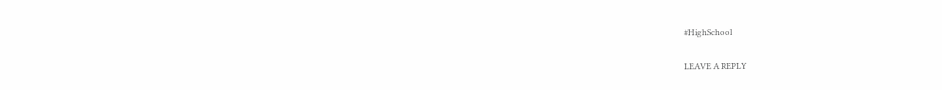#HighSchool

LEAVE A REPLY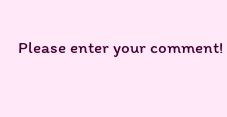Please enter your comment!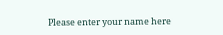Please enter your name here